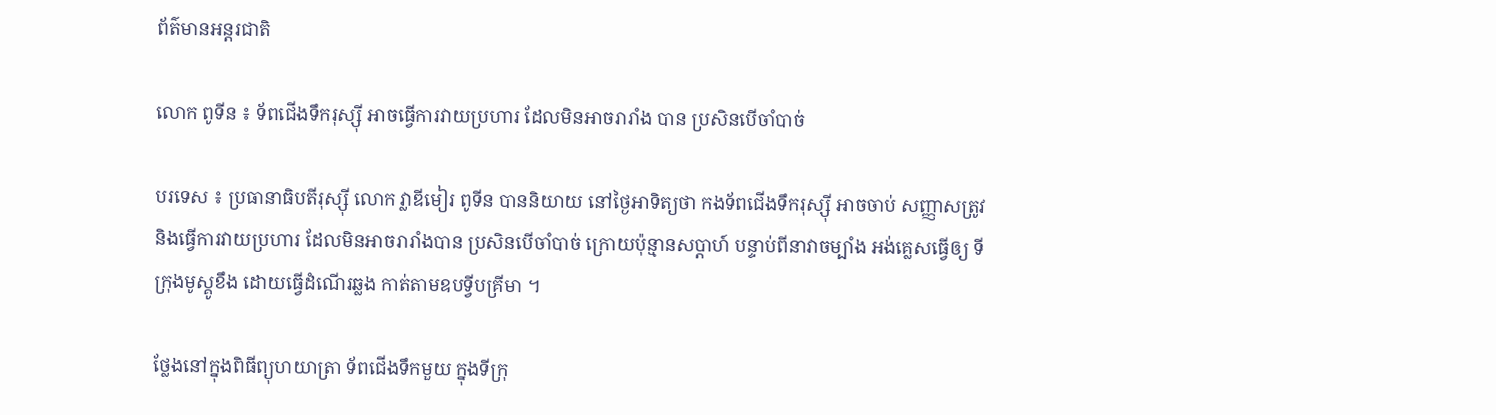ព័ត៌មានអន្តរជាតិ

លោក ពូទីន ៖ ទ័ពជើងទឹករុស្ស៊ី អាចធ្វើការវាយប្រហារ ដែលមិនអាចរារាំង បាន ប្រសិនបើចាំបាច់

បរទេស ៖ ប្រធានាធិបតីរុស្ស៊ី លោក វ្លាឌីមៀរ ពូទីន បាននិយាយ នៅថ្ងៃអាទិត្យថា កងទ័ពជើងទឹករុស្ស៊ី អាចចាប់ សញ្ញាសត្រូវ និងធ្វើការវាយប្រហារ ដែលមិនអាចរារាំងបាន ប្រសិនបើចាំបាច់ ក្រោយប៉ុន្មានសប្ដាហ៍ បន្ទាប់ពីនាវាចម្បាំង អង់គ្លេសធ្វើឲ្យ ទីក្រុងមូស្គូខឹង ដោយធ្វើដំណើរឆ្លង កាត់តាមឧបទ្វីបគ្រីមា ។

ថ្លែងនៅក្នុងពិធីព្យុហយាត្រា ទ័ពជើងទឹកមួយ ក្នុងទីក្រុ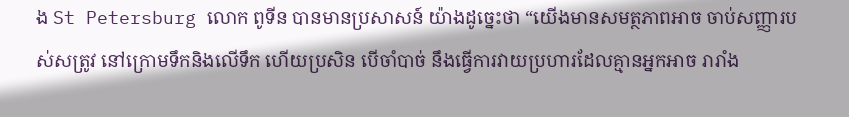ង St Petersburg លោក ពូទីន បានមានប្រសាសន៍ យ៉ាងដូច្នេះថា “យើងមានសមត្ថភាពអាច ចាប់សញ្ញារបស់សត្រូវ នៅក្រោមទឹកនិងលើទឹក ហើយប្រសិន បើចាំបាច់ នឹងធ្វើការវាយប្រហារដែលគ្មានអ្នកអាច រារាំង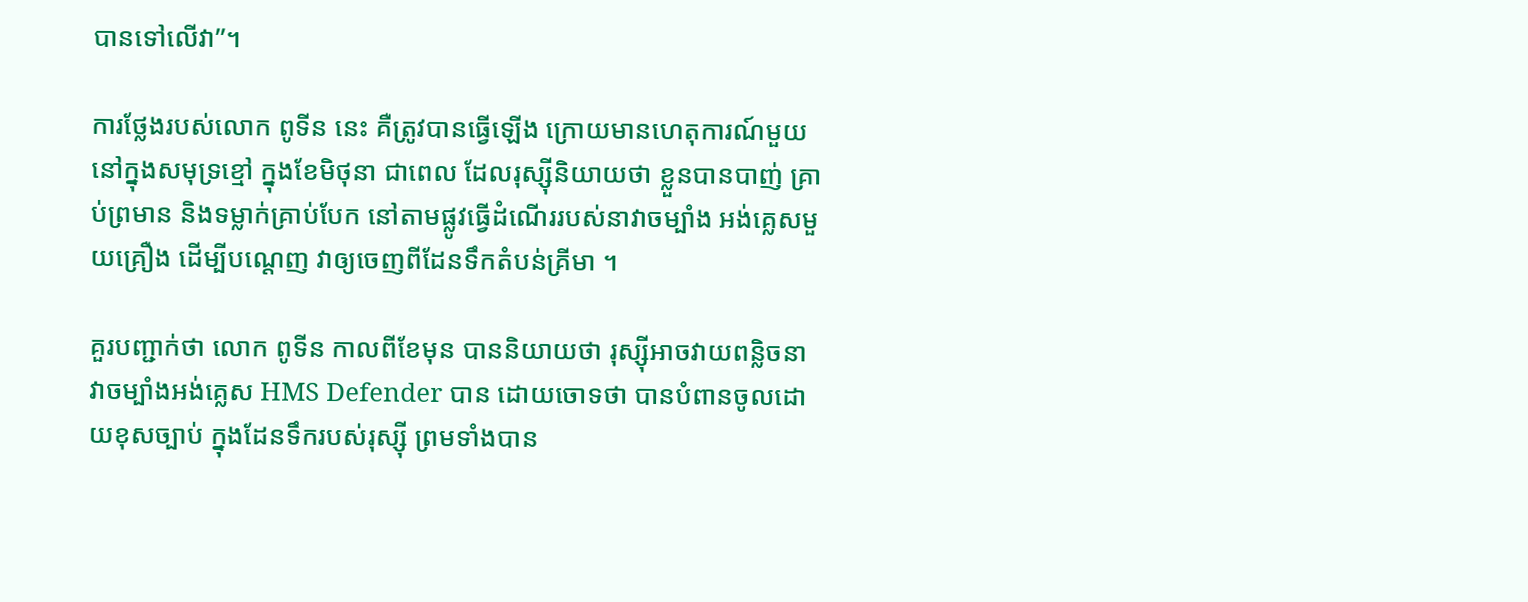បានទៅលើវា”។

ការថ្លែងរបស់លោក ពូទីន នេះ គឺត្រូវបានធ្វើឡើង ក្រោយមានហេតុការណ៍មួយ នៅក្នុងសមុទ្រខ្មៅ ក្នុងខែមិថុនា ជាពេល ដែលរុស្ស៊ីនិយាយថា ខ្លួនបានបាញ់ គ្រាប់ព្រមាន និងទម្លាក់គ្រាប់បែក នៅតាមផ្លូវធ្វើដំណើររបស់នាវាចម្បាំង អង់គ្លេសមួយគ្រឿង ដើម្បីបណ្ដេញ វាឲ្យចេញពីដែនទឹកតំបន់គ្រីមា ។

គួរបញ្ជាក់ថា លោក ពូទីន កាលពីខែមុន បាននិយាយថា រុស្ស៊ីអាចវាយពន្លិចនាវាចម្បាំងអង់គ្លេស HMS Defender បាន ដោយចោទថា បានបំពានចូលដោយខុសច្បាប់ ក្នុងដែនទឹករបស់រុស្ស៊ី ព្រមទាំងបាន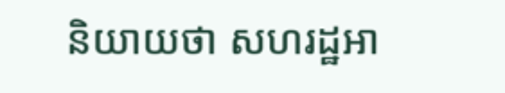និយាយថា សហរដ្ឋអា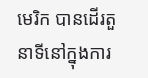មេរិក បានដើរតួនាទីនៅក្នុងការ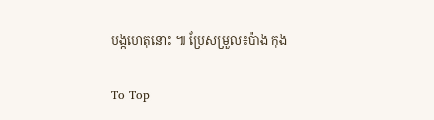បង្កហេតុនោះ ៕ ប្រែសម្រួល៖ប៉ាង កុង

To Top